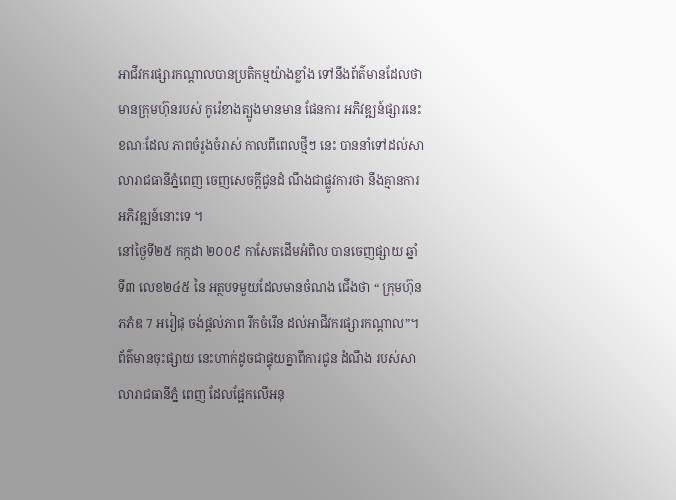អាជីវករផ្សារកណ្តាលបានប្រតិកម្មយ៉ាងខ្លាំង ទៅនឹងព័ត៌មានដែលថាមានក្រុមហ៊ុនរបស់ កូរ៉េខាងត្បូងមានមាន ផែនការ អភិវឌ្ឍន៍ផ្សារនេះ ខណៈដែល ភាពចំរូងចំរាស់ កាលពីពេលថ្មីៗ នេះ បាននាំទៅដល់សាលារាជធានីភ្នំពេញ ចេញសេចក្តីជូនដំ ណឹងជាផ្លូវការថា នឹងគ្មានការ អភិវឌ្ឍន៍នោះទេ ។
នៅថ្ងៃទី២៥ កក្កដា ២០០៩ កាសែតដើមអំពិល បានចេញផ្សាយ ឆ្នាំទី៣ លេខ២៤៥ នៃ អត្ថបទមួយដែលមានចំណង ជើងថា “ ក្រុមហ៊ុន ភភំឌ 7 អរៀផុ ចង់ផ្តល់ភាព រីកចំរើន ដល់អាជីវករផ្សារកណ្តាល”។ ព័ត៌មានចុះផ្សាយ នេះហាក់ដូចជាផ្ទុយគ្នាពីការជូន ដំណឹង របស់សាលារាជធានីភ្នំ ពេញ ដែលផ្អែកលើអនុ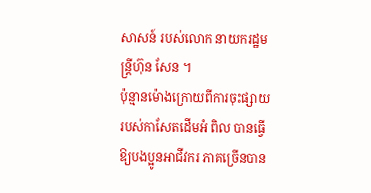សាសន៍ របស់លោក នាយករដ្ឋមន្ត្រីហ៊ុន សែន ។
ប៉ុន្មានម៉ោងក្រោយពីការចុះផ្សាយរបស់កាសែតដើមអំ ពិល បានធ្វើឱ្យបងប្អូនអាជីវករ ភាគច្រើនបាន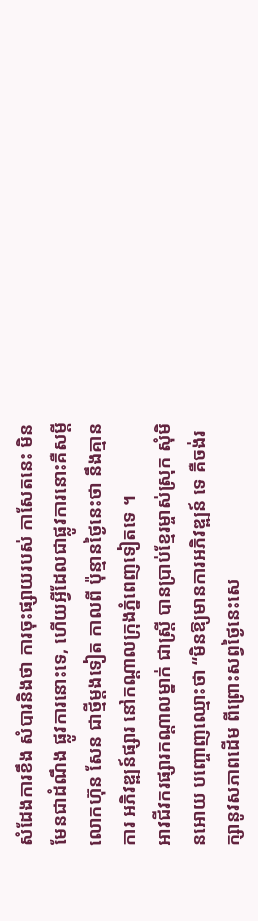សំដែងការខឹង សំបារនិងថា ការចុះផ្សាយរបស់ កាសែតនេះ មិនមែនជាដំណឹង ផ្លូវការនោះទេ, ហើយអ្វីដែលជាផ្លូវការនោះគឺសម្តី លោកហ៊ុន សែន ជាថ្មីម្តងទៀត កាលពី ប៉ុន្មានថ្ងៃនេះថា នឹងគ្មានការ អភិវឌ្ឍន៍ផ្សារ នៅកណ្តាលក្រុងភ្នំពេញទៀតទេ ។
អាវជីវករផ្សារកណ្តាលម្នាក់ ជាស្ត្រី បានប្រាប់ខ្មែរម្ចាស់ស្រុក សុំមិនអោយ បញ្ចោញឈ្មោះថា “មិនឱ្យមានការអភិវឌ្ឍន៍ ទេ គឺចង់រក្សានូវសភាពដើម ពីព្រោះសព្វថ្ងៃនេះសេ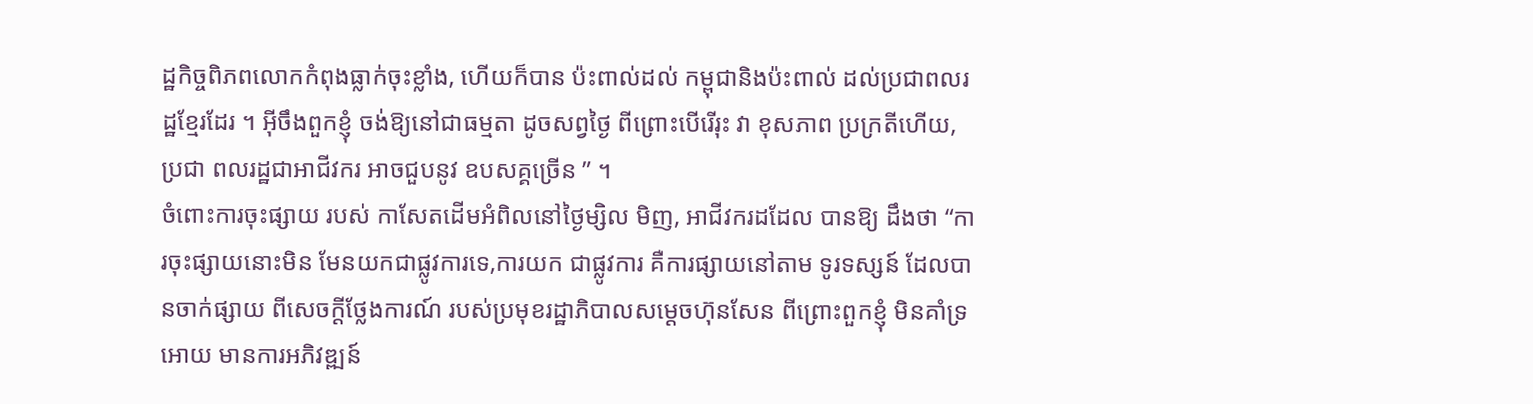ដ្ឋកិច្ចពិភពលោកកំពុងធ្លាក់ចុះខ្លាំង, ហើយក៏បាន ប៉ះពាល់ដល់ កម្ពុជានិងប៉ះពាល់ ដល់ប្រជាពលរដ្ឋខ្មែរដែរ ។ អ៊ីចឹងពួកខ្ញុំ ចង់ឱ្យនៅជាធម្មតា ដូចសព្វថ្ងៃ ពីព្រោះបើរើរុះ វា ខុសភាព ប្រក្រតីហើយ, ប្រជា ពលរដ្ឋជាអាជីវករ អាចជួបនូវ ឧបសគ្គច្រើន ” ។
ចំពោះការចុះផ្សាយ របស់ កាសែតដើមអំពិលនៅថ្ងៃម្សិល មិញ, អាជីវករដដែល បានឱ្យ ដឹងថា “ការចុះផ្សាយនោះមិន មែនយកជាផ្លូវការទេ,ការយក ជាផ្លូវការ គឺការផ្សាយនៅតាម ទូរទស្សន៍ ដែលបានចាក់ផ្សាយ ពីសេចក្តីថ្លែងការណ៍ របស់ប្រមុខរដ្ឋាភិបាលសម្តេចហ៊ុនសែន ពីព្រោះពួកខ្ញុំ មិនគាំទ្រ អោយ មានការអភិវឌ្ឍន៍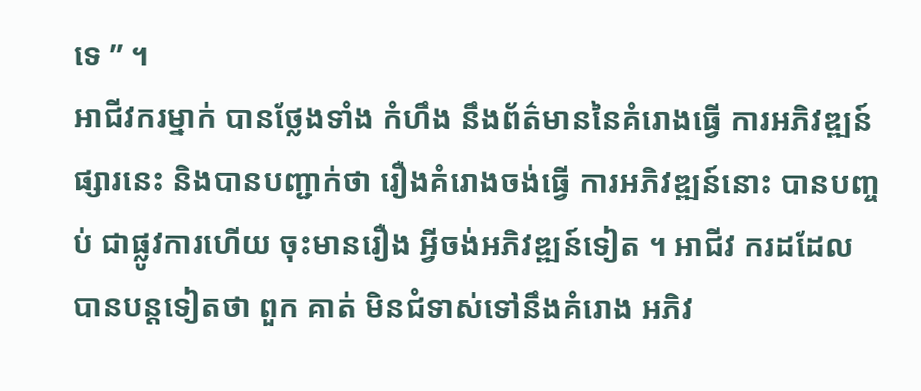ទេ ” ។
អាជីវករម្នាក់ បានថ្លែងទាំង កំហឹង នឹងព័ត៌មាននៃគំរោងធ្វើ ការអភិវឌ្ឍន៍ផ្សារនេះ និងបានបញ្ជាក់ថា រឿងគំរោងចង់ធ្វើ ការអភិវឌ្ឍន៍នោះ បានបញ្ចប់ ជាផ្លូវការហើយ ចុះមានរឿង អ្វីចង់អភិវឌ្ឍន៍ទៀត ។ អាជីវ ករដដែល បានបន្តទៀតថា ពួក គាត់ មិនជំទាស់ទៅនឹងគំរោង អភិវ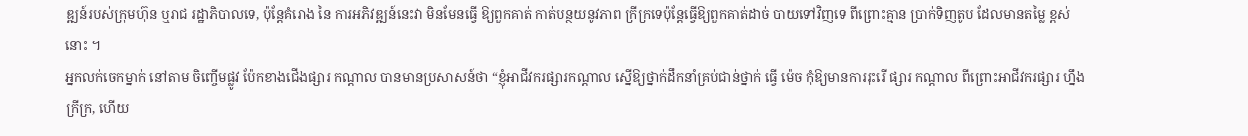ឌ្ឍន៍របស់ក្រុមហ៊ុន ឬរាជ រដ្ឋាភិបាលទេ, ប៉ុន្តែគំរោង នៃ ការអភិវឌ្ឍន៍នេះវា មិនមែនធ្វើ ឱ្យពួកគាត់ កាត់បន្ថយនូវភាព ក្រីក្រទេប៉ុន្តែធ្វើឱ្យពួកគាត់ដាច់ បាយទៅវិញទេ ពីព្រោះគ្មាន ប្រាក់ទិញតូប ដែលមានតម្លៃ ខ្ពស់នោះ ។
អ្នកលក់ចេកម្នាក់ នៅតាម ចិញ្ចើមផ្លូវ ប៉ែកខាងជើងផ្សារ កណ្តាល បានមានប្រសាសន៍ថា “ខ្ញុំអាជីវករផ្សារកណ្តាល ស្នើឱ្យថ្នាក់ដឹកនាំគ្រប់ជាន់ថ្នាក់ ធ្វើ ម៉េច កុំឱ្យមានការរុះរើ ផ្សារ កណ្តាល ពីព្រោះអាជីវករផ្សារ ហ្នឹងក្រីក្រ, ហើយ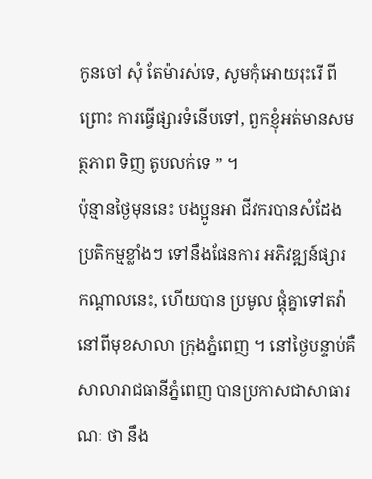កូនចៅ សុំ តែម៉ារស់ទេ, សូមកុំអោយរុះរើ ពីព្រោះ ការធ្វើផ្សារទំនើបទៅ, ពួកខ្ញុំអត់មានសមត្ថភាព ទិញ តូបលក់ទេ ” ។
ប៉ុន្មានថ្ងៃមុននេះ បងប្អូនអា ជីវករបានសំដែងប្រតិកម្មខ្លាំងៗ ទៅនឹងផែនការ អភិវឌ្ឍន៍ផ្សារ កណ្តាលនេះ, ហើយបាន ប្រមូល ផ្តុំគ្នាទៅតវ៉ា នៅពីមុខសាលា ក្រុងភ្នំពេញ ។ នៅថ្ងៃបន្ទាប់គឺ សាលារាជធានីភ្នំពេញ បានប្រកាសជាសាធារណៈ ថា នឹង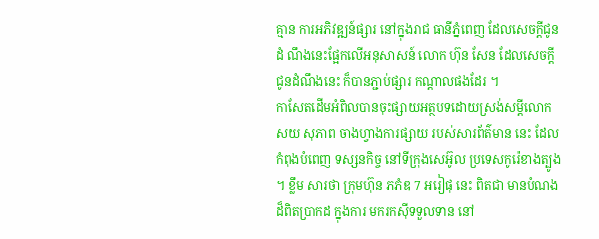គ្មាន ការអភិវឌ្ឍន៍ផ្សារ នៅក្នុងរាជ ធានីភ្នំពេញ ដែលសេចក្តីជូនដំ ណឹងនេះផ្អែកលើអនុសាសន៍ លោក ហ៊ុន សែន ដែលសេចក្តី ជូនដំណឹងនេះ ក៏បានភ្ជាប់ផ្សារ កណ្តាលផងដែរ ។
កាសែតដើមអំពិលបានចុះផ្សាយអត្ថបទដោយស្រង់សម្តីលោក សយ សុភាព ចាងហ្វាងការផ្សាយ របស់សារព័ត៌មាន នេះ ដែលកំពុងបំពេញ ទស្សនកិច្ច នៅទីក្រុងសេអ៊ូល ប្រទេសកូរ៉េខាងត្បូង ។ ខ្លឹម សារថា ក្រុមហ៊ុន ភភំឌ 7 អរៀផុ នេះ ពិតជា មានបំណងដ៏ពិតប្រាកដ ក្នុងការ មករកស៊ីទទួលទាន នៅ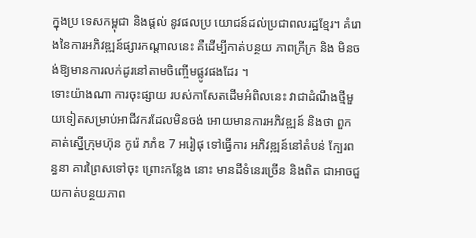ក្នុងប្រ ទេសកម្ពុជា និងផ្តល់ នូវផលប្រ យោជន៍ដល់ប្រជាពលរដ្ឋខ្មែរ។ គំរោងនៃការអភិវឌ្ឍន៍ផ្សារកណ្តាលនេះ គឺដើម្បីកាត់បន្ថយ ភាពក្រីក្រ និង មិនចង់ឱ្យមានការលក់ដូរនៅតាមចិញ្ចើមផ្លូវផងដែរ ។
ទោះយ៉ាងណា ការចុះផ្សាយ របស់កាសែតដើមអំពិលនេះ វាជាដំណឹងថ្មីមួយទៀតសម្រាប់អាជីវករដែលមិនចង់ អោយមានការអភិវឌ្ឍន៍ និងថា ពួក គាត់ស្នើក្រុមហ៊ុន កូរ៉េ ភភំឌ 7 អរៀផុ ទៅធ្វើការ អភិវឌ្ឍន៍នៅតំបន់ ក្បែរពន្ធនា គារព្រៃសទៅចុះ ព្រោះកន្លែង នោះ មានដីទំនេរច្រើន និងពិត ជាអាចជួយកាត់បន្ថយភាព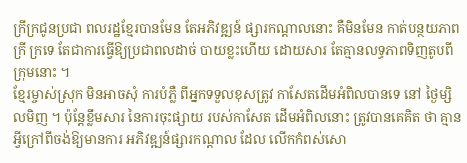ក្រីក្រជូនប្រជា ពលរដ្ឋខ្មែរបានមែន តែអភិវឌ្ឍន៍ ផ្សារកណ្តាលនោះ គឺមិនមែន កាត់បន្ថយភាពក្រី ក្រទេ តែជាការធ្វើឱ្យប្រជាពលដាច់ បាយខ្លះហើយ ដោយសារ តែគ្មានលទ្ធភាពទិញតូបពីក្រុមនោះ ។
ខ្មែរម្ចាស់ស្រុក មិនអាចសុំ ការបំភ្លឺ ពីអ្នកទទួលខុសត្រូវ កាសែតដើមអំពិលបានទេ នៅ ថ្ងៃម្សិលមិញ ។ ប៉ុន្តែខ្លឹមសារ នៃការចុះផ្សាយ របស់កាសែត ដើមអំពិលនោះ ត្រូវបានគេគិត ថា គ្មានអ្វីក្រៅពីចង់ឱ្យមានការ អភិវឌ្ឍន៍ផ្សារកណ្តាល ដែល លើកកំពស់សោ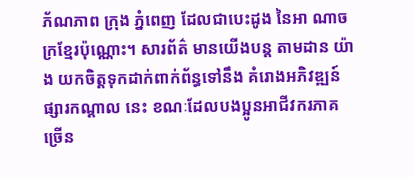ភ័ណភាព ក្រុង ភ្នំពេញ ដែលជាបេះដូង នៃអា ណាចក្រខ្មែរប៉ុណ្ណោះ។ សារព័ត៌ មានយើងបន្ត តាមដាន យ៉ាង យកចិត្តទុកដាក់ពាក់ព័ន្ធទៅនឹង គំរោងអភិវឌ្ឍន៍ ផ្សារកណ្តាល នេះ ខណៈដែលបងប្អូនអាជីវករភាគ ច្រើន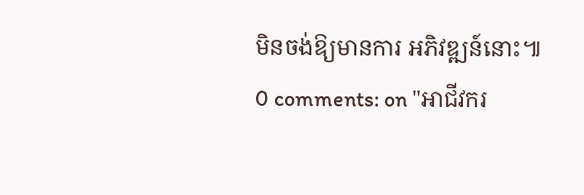មិនចង់ឱ្យមានការ អភិវឌ្ឍន៍នោះ៕
0 comments: on "អាជីវករ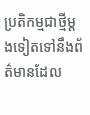ប្រតិកម្មជាថ្មីម្តងទៀតទៅនឹងព័ត៌មានដែល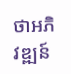ថាអភិវឌ្ឍន៍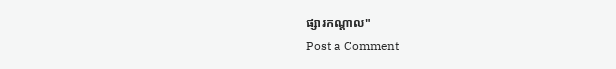ផ្សារកណ្តាល"
Post a Comment